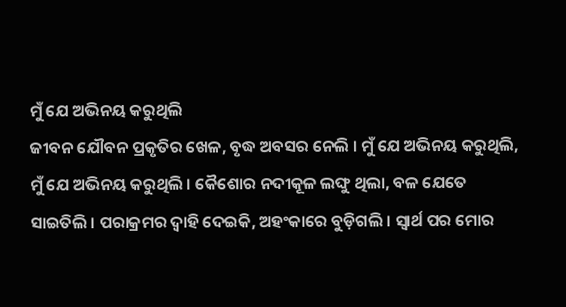ମୁଁ ଯେ ଅଭିନୟ କରୁଥିଲି
ଜୀବନ ଯୌବନ ପ୍ରକୃତିର ଖେଳ, ବୃଦ୍ଧ ଅବସର ନେଲି । ମୁଁ ଯେ ଅଭିନୟ କରୁଥିଲି, ମୁଁ ଯେ ଅଭିନୟ କରୁଥିଲି । କୈଶୋର ନଦୀକୂଳ ଲଙ୍ଘୁ ଥିଲା, ବଳ ଯେତେ ସାଇତିଲି । ପରାକ୍ରମର ଦ୍ୱାହି ଦେଇକି, ଅହଂକାରେ ବୁଡ଼ିଗଲି । ସ୍ୱାର୍ଥ ପର ମୋର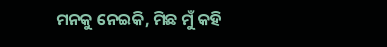ମନକୁ ନେଇକି, ମିଛ ମୁଁ କହି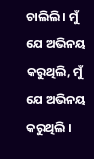ଚାଲିଲି । ମୁଁ ଯେ ଅଭିନୟ କରୁଥିଲି, ମୁଁ ଯେ ଅଭିନୟ କରୁଥିଲି ।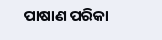ପାଷାଣ ପରିକା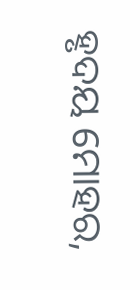ହୃଦୟ ମୋହର,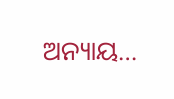ଅନ୍ୟାୟ…